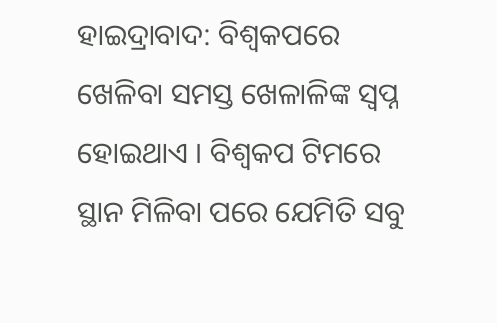ହାଇଦ୍ରାବାଦ: ବିଶ୍ବକପରେ ଖେଳିବା ସମସ୍ତ ଖେଳାଳିଙ୍କ ସ୍ବପ୍ନ ହୋଇଥାଏ । ବିଶ୍ବକପ ଟିମରେ ସ୍ଥାନ ମିଳିବା ପରେ ଯେମିତି ସବୁ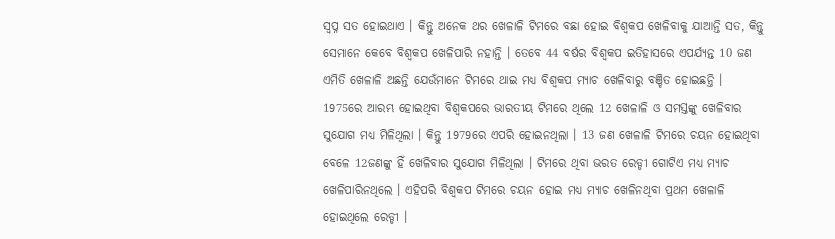ସ୍ବପ୍ନ ସତ ହୋଇଥାଏ । କିନ୍ତୁ ଅନେକ ଥର ଖେଳାଳି ଟିମରେ ବଛା ହୋଇ ବିଶ୍ବକପ ଖେଳିବାକୁ ଯାଆନ୍ତି ସତ, କିନ୍ତୁ ସେମାନେ କେବେ ବିଶ୍ବକପ ଖେଳିପାରି ନହାନ୍ତି । ତେବେ 44 ବର୍ଷର ବିଶ୍ୱକପ ଇତିହାସରେ ଏପର୍ଯ୍ୟନ୍ତ 10 ଜଣ ଏମିତି ଖେଳାଳି ଅଛନ୍ତି ଯେଉଁମାନେ ଟିମରେ ଥାଇ ମଧ୍ୟ ବିଶ୍ବକପ ମ୍ୟାଚ ଖେଳିବାରୁ ବଞ୍ଚିତ ହୋଇଛନ୍ତି ।
1975ରେ ଆରମ୍ଭ ହୋଇଥିବା ବିଶ୍ବକପରେ ଭାରତୀୟ ଟିମରେ ଥିଲେ 12 ଖେଳାଳି ଓ ସମସ୍ତଙ୍କୁ ଖେଳିବାର ସୁଯୋଗ ମଧ୍ୟ ମିଳିଥିଲା । କିନ୍ତୁ 1979ରେ ଏପରି ହୋଇନଥିଲା । 13 ଜଣ ଖେଳାଳି ଟିମରେ ଚୟନ ହୋଇଥିବା ବେଳେ 12ଜଣଙ୍କୁ ହିଁ ଖେଳିବାର ସୁଯୋଗ ମିଳିଥିଲା । ଟିମରେ ଥିବା ଭରତ ରେଡ୍ଡୀ ଗୋଟିଏ ମଧ୍ୟ ମ୍ୟାଚ ଖେଳିପାରିନଥିଲେ । ଏହିପରି ବିଶ୍ବକପ ଟିମରେ ଚୟନ ହୋଇ ମଧ୍ୟ ମ୍ୟାଚ ଖେଳିନଥିବା ପ୍ରଥମ ଖେଳାଳି ହୋଇଥିଲେ ରେଡ୍ଡୀ ।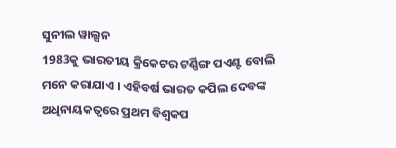ସୁନୀଲ ୱାଲ୍ସନ
1983କୁ ଭାରତୀୟ କ୍ରିକେଟର ଟର୍ଣ୍ଣିଙ୍ଗ ପଏଣ୍ଟ ବୋଲି ମନେ କରାଯାଏ । ଏହିବର୍ଷ ଭାରତ କପିଲ ଦେବଙ୍କ ଅଧିନାୟକତ୍ୱରେ ପ୍ରଥମ ବିଶ୍ୱକପ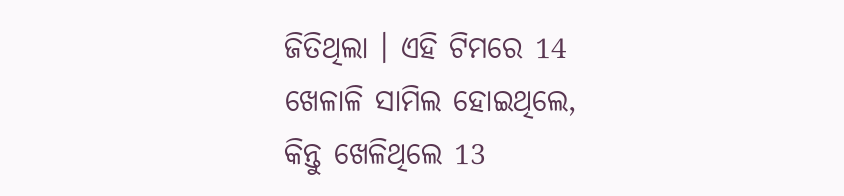ଜିତିଥିଲା । ଏହି ଟିମରେ 14 ଖେଳାଳି ସାମିଲ ହୋଇଥିଲେ, କିନ୍ତୁ ଖେଳିଥିଲେ 13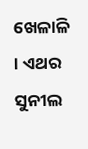ଖେଳାଳି । ଏଥର ସୁନୀଲ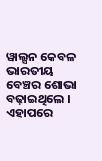ୱାଲ୍ସନ କେବଳ ଭାରତୀୟ ବେଞ୍ଚର ଶୋଭା ବଢ଼ାଇଥିଲେ । ଏହାପରେ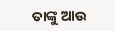ତାଙ୍କୁ ଆଉ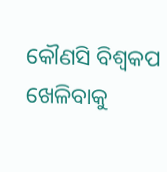କୌଣସି ବିଶ୍ବକପ ଖେଳିବାକୁ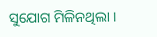ସୁଯୋଗ ମିଳିନଥିଲା ।